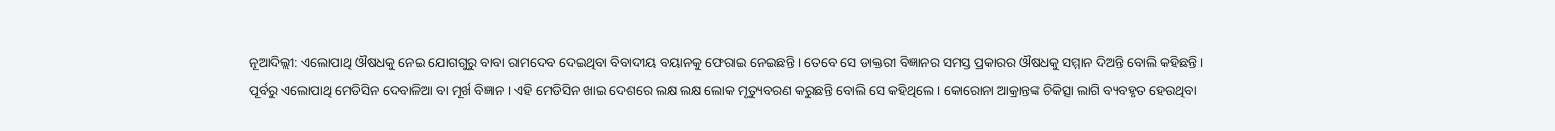ନୂଆଦିଲ୍ଲୀ: ଏଲୋପାଥି ଔଷଧକୁ ନେଇ ଯୋଗଗୁରୁ ବାବା ରାମଦେବ ଦେଇଥିବା ବିବାଦୀୟ ବୟାନକୁ ଫେରାଇ ନେଇଛନ୍ତି । ତେବେ ସେ ଡାକ୍ତରୀ ବିଜ୍ଞାନର ସମସ୍ତ ପ୍ରକାରର ଔଷଧକୁ ସମ୍ମାନ ଦିଅନ୍ତି ବୋଲି କହିଛନ୍ତି ।
ପୂର୍ବରୁ ଏଲୋପାଥି ମେଡିସିନ ଦେବାଳିଆ ବା ମୂର୍ଖ ବିଜ୍ଞାନ । ଏହି ମେଡିସିନ ଖାଇ ଦେଶରେ ଲକ୍ଷ ଲକ୍ଷ ଲୋକ ମୃତ୍ୟୁବରଣ କରୁଛନ୍ତି ବୋଲି ସେ କହିଥିଲେ । କୋରୋନା ଆକ୍ରାନ୍ତଙ୍କ ଚିକିତ୍ସା ଲାଗି ବ୍ୟବହୃତ ହେଉଥିବା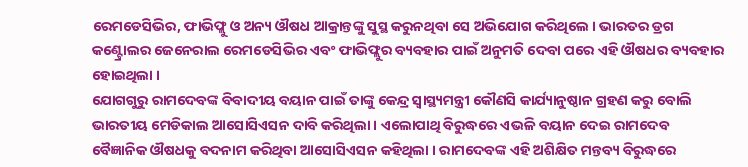ରେମଡେସିଭିର, ଫାଭିଫ୍ଲୁ ଓ ଅନ୍ୟ ଔଷଧ ଆକ୍ରାନ୍ତଙ୍କୁ ସୁସ୍ଥ କରୁନଥିବା ସେ ଅଭିଯୋଗ କରିଥିଲେ । ଭାରତର ଡ୍ରଗ କଣ୍ଟ୍ରୋଲର ଜେନେରାଲ ରେମଡେସିଭିର ଏବଂ ଫାଭିଫ୍ଲୁର ବ୍ୟବହାର ପାଇଁ ଅନୁମତି ଦେବା ପରେ ଏହି ଔଷଧର ବ୍ୟବହାର ହୋଇଥିଲା ।
ଯୋଗଗୁରୁ ରାମଦେବଙ୍କ ବିବାଦୀୟ ବୟାନ ପାଇଁ ତାଙ୍କୁ କେନ୍ଦ୍ର ସ୍ବାସ୍ଥ୍ୟମନ୍ତ୍ରୀ କୌଣସି କାର୍ଯ୍ୟାନୁଷ୍ଠାନ ଗ୍ରହଣ କରୁ ବୋଲି ଭାରତୀୟ ମେଡିକାଲ ଆସୋସିଏସନ ଦାବି କରିଥିଲା । ଏଲୋପାଥି ବିରୁଦ୍ଧରେ ଏଭଳି ବୟାନ ଦେଇ ରାମଦେବ ବୈଜ୍ଞାନିକ ଔଷଧକୁ ବଦନାମ କରିଥିବା ଆସୋସିଏସନ କହିଥିଲା । ରାମଦେବଙ୍କ ଏହି ଅଶିକ୍ଷିତ ମନ୍ତବ୍ୟ ବିରୁଦ୍ଧରେ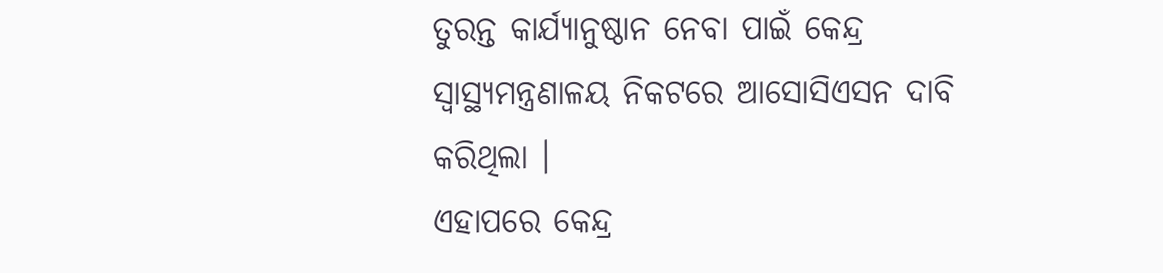ତୁରନ୍ତ କାର୍ଯ୍ୟାନୁଷ୍ଠାନ ନେବା ପାଇଁ କେନ୍ଦ୍ର ସ୍ବାସ୍ଥ୍ୟମନ୍ତ୍ରଣାଳୟ ନିକଟରେ ଆସୋସିଏସନ ଦାବି କରିଥିଲା ।
ଏହାପରେ କେନ୍ଦ୍ର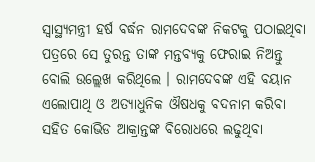ସ୍ବାସ୍ଥ୍ୟମନ୍ତ୍ରୀ ହର୍ଷ ବର୍ଦ୍ଧନ ରାମଦେବଙ୍କ ନିକଟକୁ ପଠାଇଥିବା ପତ୍ରରେ ସେ ତୁରନ୍ତ ତାଙ୍କ ମନ୍ତବ୍ୟକୁ ଫେରାଇ ନିଅନ୍ତୁ ବୋଲି ଉଲ୍ଲେଖ କରିଥିଲେ । ରାମଦେବଙ୍କ ଏହି ବୟାନ ଏଲୋପାଥି ଓ ଅତ୍ୟାଧୁନିକ ଔଷଧକୁ ବଦନାମ କରିବା ସହିତ କୋଭିଡ ଆକ୍ରାନ୍ତଙ୍କ ବିରୋଧରେ ଲଢୁଥିବା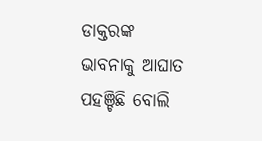ଡାକ୍ତରଙ୍କ ଭାବନାକୁ ଆଘାତ ପହଞ୍ଚିଛି ବୋଲି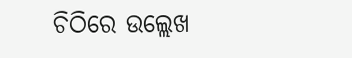ଚିଠିରେ ଉଲ୍ଲେଖ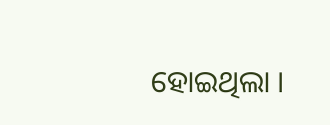ହୋଇଥିଲା ।